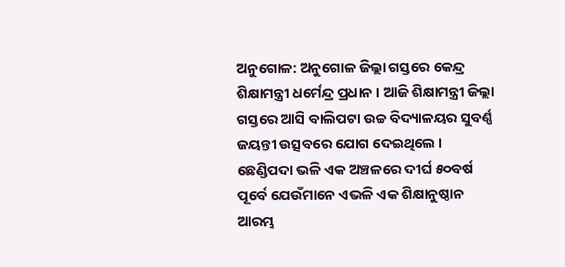ଅନୁଗୋଳ: ଅନୁଗୋଳ ଜିଲ୍ଲା ଗସ୍ତରେ କେନ୍ଦ୍ର ଶିକ୍ଷାମନ୍ତ୍ରୀ ଧର୍ମେନ୍ଦ୍ର ପ୍ରଧାନ । ଆଜି ଶିକ୍ଷାମନ୍ତ୍ରୀ ଜିଲ୍ଲା ଗସ୍ତରେ ଆସି ବାଲିପଟା ଉଚ୍ଚ ବିଦ୍ୟାଳୟର ସୁବର୍ଣ୍ଣ ଜୟନ୍ତୀ ଉତ୍ସବରେ ଯୋଗ ଦେଇଥିଲେ । ଛେଣ୍ଡିପଦା ଭଳି ଏକ ଅଞ୍ଚଳରେ ଦୀର୍ଘ ୫୦ବର୍ଷ ପୂର୍ବେ ଯେଉଁମାନେ ଏଭଳି ଏକ ଶିକ୍ଷାନୁଷ୍ଠାନ ଆରମ୍ଭ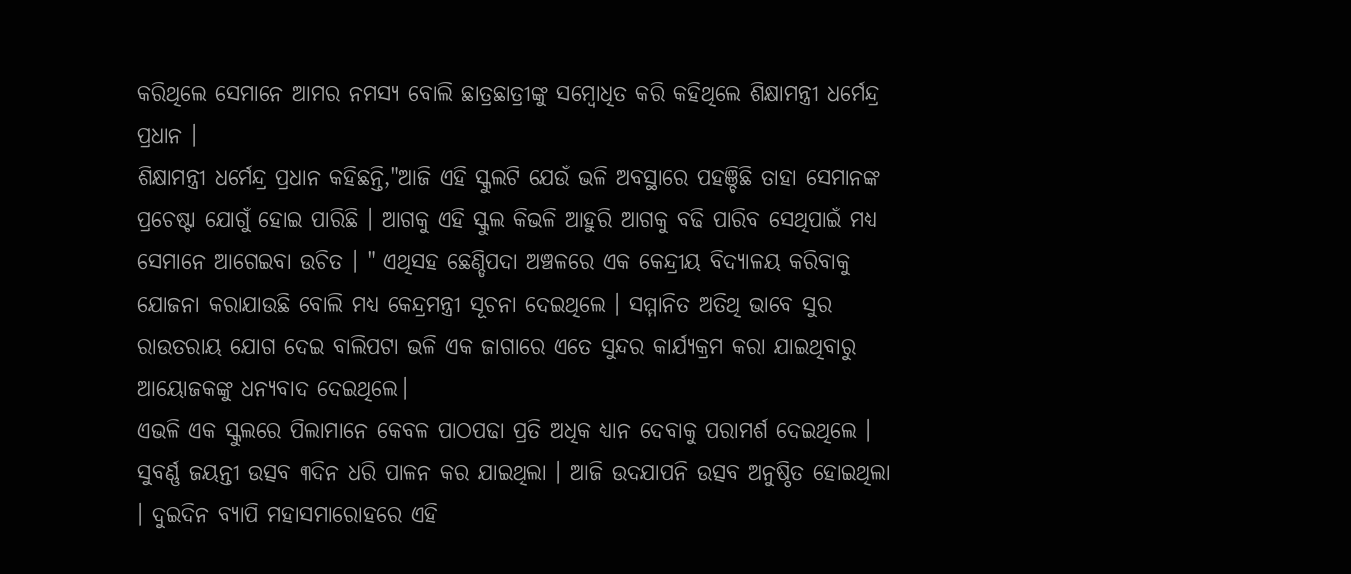କରିଥିଲେ ସେମାନେ ଆମର ନମସ୍ୟ ବୋଲି ଛାତ୍ରଛାତ୍ରୀଙ୍କୁ ସମ୍ବୋଧିତ କରି କହିଥିଲେ ଶିକ୍ଷାମନ୍ତ୍ରୀ ଧର୍ମେନ୍ଦ୍ର ପ୍ରଧାନ ।
ଶିକ୍ଷାମନ୍ତ୍ରୀ ଧର୍ମେନ୍ଦ୍ର ପ୍ରଧାନ କହିଛନ୍ତି,"ଆଜି ଏହି ସ୍କୁଲଟି ଯେଉଁ ଭଳି ଅବସ୍ଥାରେ ପହଞ୍ଚିଛି ତାହା ସେମାନଙ୍କ ପ୍ରଚେଷ୍ଟା ଯୋଗୁଁ ହୋଇ ପାରିଛି । ଆଗକୁ ଏହି ସ୍କୁଲ କିଭଳି ଆହୁରି ଆଗକୁ ବଢି ପାରିବ ସେଥିପାଇଁ ମଧ୍ୟ ସେମାନେ ଆଗେଇବା ଉଚିତ । " ଏଥିସହ ଛେଣ୍ଡିପଦା ଅଞ୍ଚଳରେ ଏକ କେନ୍ଦ୍ରୀୟ ବିଦ୍ୟାଳୟ କରିବାକୁ ଯୋଜନା କରାଯାଉଛି ବୋଲି ମଧ୍ୟ କେନ୍ଦ୍ରମନ୍ତ୍ରୀ ସୂଚନା ଦେଇଥିଲେ । ସମ୍ମାନିତ ଅତିଥି ଭାବେ ସୁର ରାଉତରାୟ ଯୋଗ ଦେଇ ବାଲିପଟା ଭଳି ଏକ ଜାଗାରେ ଏତେ ସୁନ୍ଦର କାର୍ଯ୍ୟକ୍ରମ କରା ଯାଇଥିବାରୁ ଆୟୋଜକଙ୍କୁ ଧନ୍ୟବାଦ ଦେଇଥିଲେ।
ଏଭଳି ଏକ ସ୍କୁଲରେ ପିଲାମାନେ କେବଳ ପାଠପଢା ପ୍ରତି ଅଧିକ ଧ୍ୟାନ ଦେବାକୁ ପରାମର୍ଶ ଦେଇଥିଲେ । ସୁବର୍ଣ୍ଣ ଜୟନ୍ତୀ ଉତ୍ସବ ୩ଦିନ ଧରି ପାଳନ କର ଯାଇଥିଲା । ଆଜି ଉଦଯାପନି ଉତ୍ସବ ଅନୁଷ୍ଠିତ ହୋଇଥିଲା । ଦୁଇଦିନ ବ୍ୟାପି ମହାସମାରୋହରେ ଏହି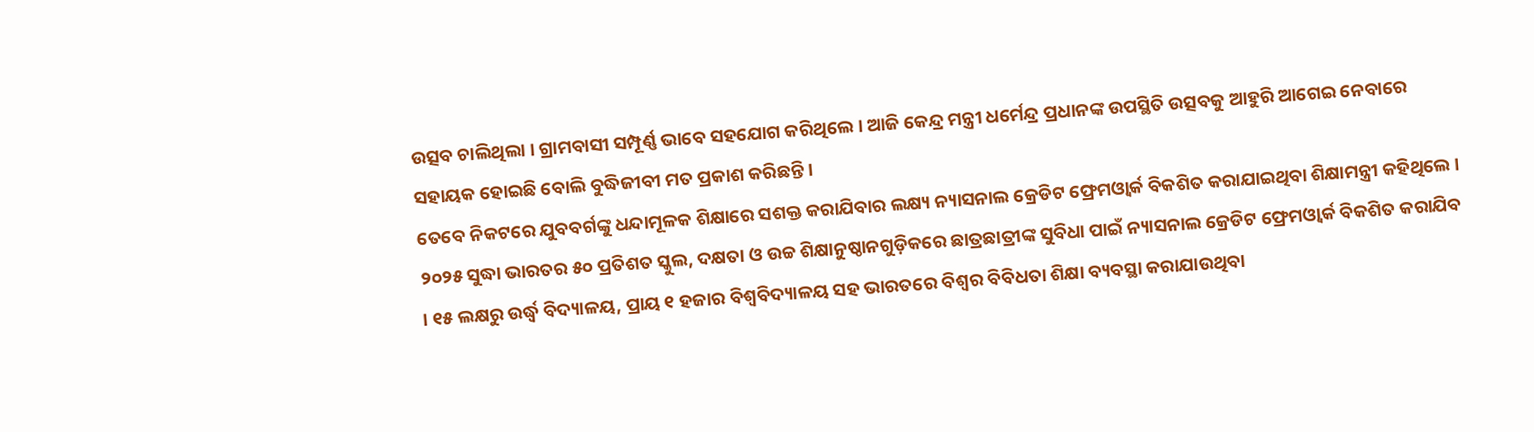ଉତ୍ସବ ଚାଲିଥିଲା । ଗ୍ରାମବାସୀ ସମ୍ପୂର୍ଣ୍ଣ ଭାବେ ସହଯୋଗ କରିଥିଲେ । ଆଜି କେନ୍ଦ୍ର ମନ୍ତ୍ରୀ ଧର୍ମେନ୍ଦ୍ର ପ୍ରଧାନଙ୍କ ଉପସ୍ଥିତି ଉତ୍ସବକୁ ଆହୁରି ଆଗେଇ ନେବାରେ ସହାୟକ ହୋଇଛି ବୋଲି ବୁଦ୍ଧିଜୀବୀ ମତ ପ୍ରକାଶ କରିଛନ୍ତି ।
ତେବେ ନିକଟରେ ଯୁବବର୍ଗଙ୍କୁ ଧନ୍ଦାମୂଳକ ଶିକ୍ଷାରେ ସଶକ୍ତ କରାଯିବାର ଲକ୍ଷ୍ୟ ନ୍ୟାସନାଲ କ୍ରେଡିଟ ଫ୍ରେମଓ୍ୱାର୍କ ବିକଶିତ କରାଯାଇଥିବା ଶିକ୍ଷାମନ୍ତ୍ରୀ କହିଥିଲେ । ୨୦୨୫ ସୁଦ୍ଧା ଭାରତର ୫୦ ପ୍ରତିଶତ ସ୍କୁଲ, ଦକ୍ଷତା ଓ ଉଚ୍ଚ ଶିକ୍ଷାନୁଷ୍ଠାନଗୁଡ଼ିକରେ ଛାତ୍ରଛାତ୍ରୀଙ୍କ ସୁବିଧା ପାଇଁ ନ୍ୟାସନାଲ କ୍ରେଡିଟ ଫ୍ରେମଓ୍ୱାର୍କ ବିକଶିତ କରାଯିବ । ୧୫ ଲକ୍ଷରୁ ଉର୍ଦ୍ଧ୍ୱ ବିଦ୍ୟାଳୟ, ପ୍ରାୟ ୧ ହଜାର ବିଶ୍ୱବିଦ୍ୟାଳୟ ସହ ଭାରତରେ ବିଶ୍ୱର ବିବିଧତା ଶିକ୍ଷା ବ୍ୟବସ୍ଥା କରାଯାଉଥିବା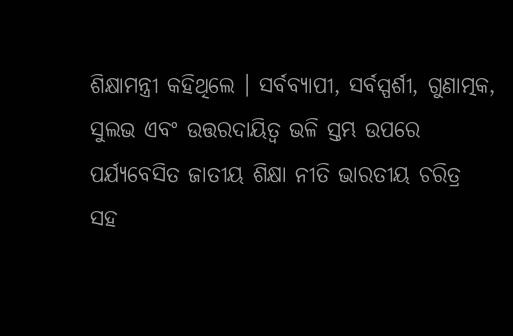ଶିକ୍ଷାମନ୍ତ୍ରୀ କହିଥିଲେ । ସର୍ବବ୍ୟାପୀ, ସର୍ବସ୍ପର୍ଶୀ, ଗୁଣାତ୍ମକ, ସୁଲଭ ଏବଂ ଉତ୍ତରଦାୟିତ୍ୱ ଭଳି ସ୍ତମ୍ଭ ଉପରେ ପର୍ଯ୍ୟବେସିତ ଜାତୀୟ ଶିକ୍ଷା ନୀତି ଭାରତୀୟ ଚରିତ୍ର ସହ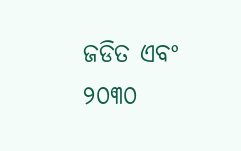ଜଡିତ ଏବଂ ୨୦୩୦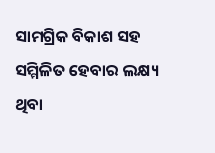ସାମଗ୍ରିକ ବିକାଶ ସହ ସମ୍ମିଳିତ ହେବାର ଲକ୍ଷ୍ୟ ଥିବା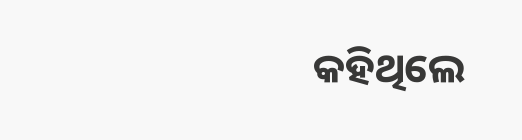କହିଥିଲେ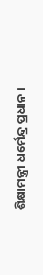ଶିକ୍ଷାମନ୍ତ୍ରୀ ଧର୍ମେନ୍ଦ୍ର ପ୍ରଧାନ ।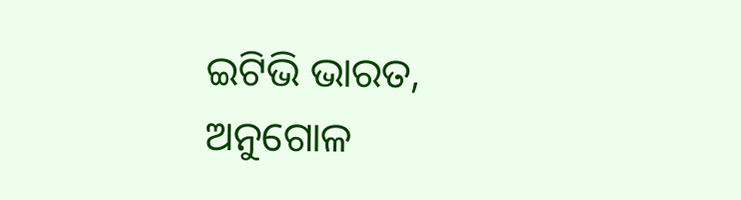ଇଟିଭି ଭାରତ, ଅନୁଗୋଳ